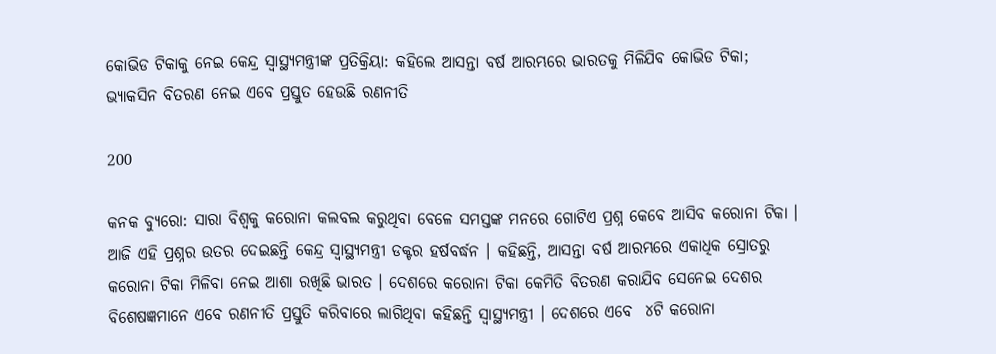କୋଭିଡ ଟିକାକୁ ନେଇ କେନ୍ଦ୍ର ସ୍ୱାସ୍ଥ୍ୟମନ୍ତ୍ରୀଙ୍କ ପ୍ରତିକ୍ରିୟା: କହିଲେ ଆସନ୍ତା ବର୍ଷ ଆରମ୍ଭରେ ଭାରତକୁ ମିଳିଯିବ କୋଭିଡ ଟିକା; ଭ୍ୟାକସିନ ବିତରଣ ନେଇ ଏବେ ପ୍ରସ୍ତୁତ ହେଉଛି ରଣନୀତି

200

କନକ ବ୍ୟୁରୋ: ସାରା ବିଶ୍ୱକୁ କରୋନା କଲବଲ କରୁଥିବା ବେଳେ ସମସ୍ତଙ୍କ ମନରେ ଗୋଟିଏ ପ୍ରଶ୍ନ କେବେ ଆସିବ କରୋନା ଟିକା । ଆଜି ଏହି ପ୍ରଶ୍ନର ଉତର ଦେଇଛନ୍ତି କେନ୍ଦ୍ର ସ୍ୱାସ୍ଥ୍ୟମନ୍ତ୍ରୀ ଡକ୍ଟର ହର୍ଷବର୍ଦ୍ଧନ । କହିଛନ୍ତି, ଆସନ୍ତା ବର୍ଷ ଆରମ୍ଭରେ ଏକାଧିକ ସ୍ରୋତରୁ କରୋନା ଟିକା ମିଳିବା ନେଇ ଆଶା ରଖିଛି ଭାରତ । ଦେଶରେ କରୋନା ଟିକା କେମିତି ବିତରଣ କରାଯିବ ସେନେଇ ଦେଶର ବିଶେଷଜ୍ଞମାନେ ଏବେ ରଣନୀତି ପ୍ରସ୍ତୁତି କରିବାରେ ଲାଗିଥିବା କହିଛନ୍ତି ସ୍ୱାସ୍ଥ୍ୟମନ୍ତ୍ରୀ । ଦେଶରେ ଏବେ  ୪ଟି କରୋନା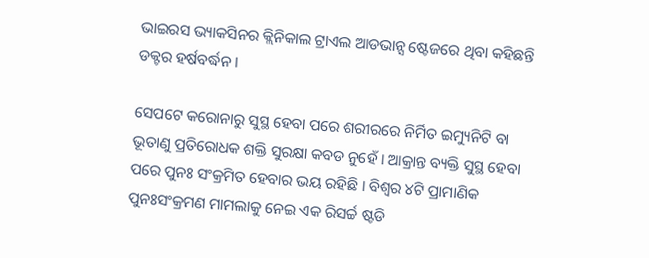ଭାଇରସ ଭ୍ୟାକସିନର କ୍ଲିନିକାଲ ଟ୍ରାଏଲ ଆଡଭାନ୍ସ ଷ୍ଟେଜରେ ଥିବା କହିଛନ୍ତି ଡକ୍ଟର ହର୍ଷବର୍ଦ୍ଧନ ।

ସେପଟେ କରୋନାରୁ ସୁସ୍ଥ ହେବା ପରେ ଶରୀରରେ ନିର୍ମିତ ଇମ୍ୟୁନିଟି ବା ଭୂତାଣୁ ପ୍ରତିରୋଧକ ଶକ୍ତି ସୁରକ୍ଷା କବଡ ନୁହେଁ । ଆକ୍ରାନ୍ତ ବ୍ୟକ୍ତି ସୁସ୍ଥ ହେବା ପରେ ପୁନଃ ସଂକ୍ରମିତ ହେବାର ଭୟ ରହିଛି । ବିଶ୍ୱର ୪ଟି ପ୍ରାମାଣିକ ପୁନଃସଂକ୍ରମଣ ମାମଲାକୁ ନେଇ ଏକ ରିସର୍ଚ୍ଚ ଷ୍ଟଡି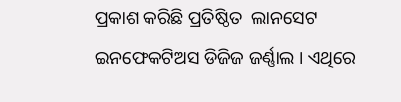ପ୍ରକାଶ କରିଛି ପ୍ରତିଷ୍ଠିତ  ଲାନସେଟ ଇନଫେକଟିଅସ ଡିଜିଜ ଜର୍ଣ୍ଣାଲ । ଏଥିରେ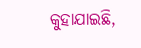କୁହାଯାଇଛି,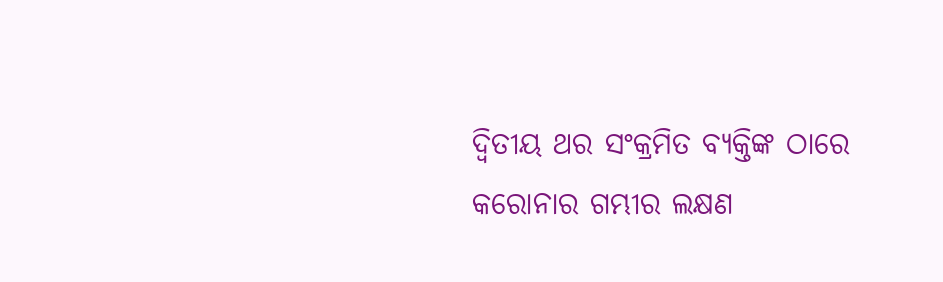ଦ୍ୱିତୀୟ ଥର ସଂକ୍ରମିତ ବ୍ୟକ୍ତିଙ୍କ ଠାରେ କରୋନାର ଗମ୍ଭୀର ଲକ୍ଷଣ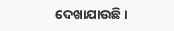ଦେଖାଯାଉଛି ।